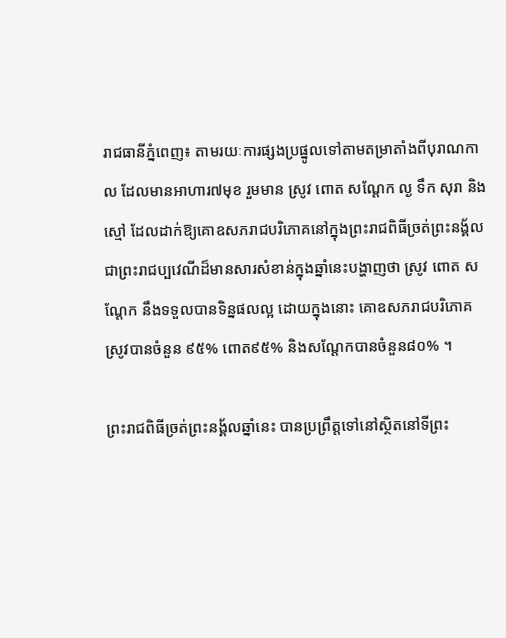រាជធានីភ្នំពេញ៖ តាមរយៈការផ្សងប្រផ្នូលទៅតាមតម្រាតាំងពីបុរាណកាល ដែលមានអាហារ៧មុខ រួមមាន ស្រូវ ពោត សណ្ដែក ល្ង ទឹក សុរា និងស្មៅ ដែលដាក់ឱ្យគោឧសភរាជបរិភោគនៅក្នុងព្រះរាជពិធីច្រត់ព្រះនង្គ័ល ជាព្រះរាជប្បវេណីដ៏មានសារសំខាន់ក្នុងឆ្នាំនេះបង្ហាញថា ស្រូវ ពោត សណ្ដែក នឹងទទួលបានទិន្នផលល្អ ដោយក្នុងនោះ គោឧសភរាជបរិភោគ ស្រូវបានចំនួន ៩៥% ពោត៩៥% និងសណ្ដែកបានចំនួន៨០% ។

ព្រះរាជពិធីច្រត់ព្រះនង្គ័លឆ្នាំនេះ បានប្រព្រឹត្តទៅនៅស្ថិតនៅទីព្រះ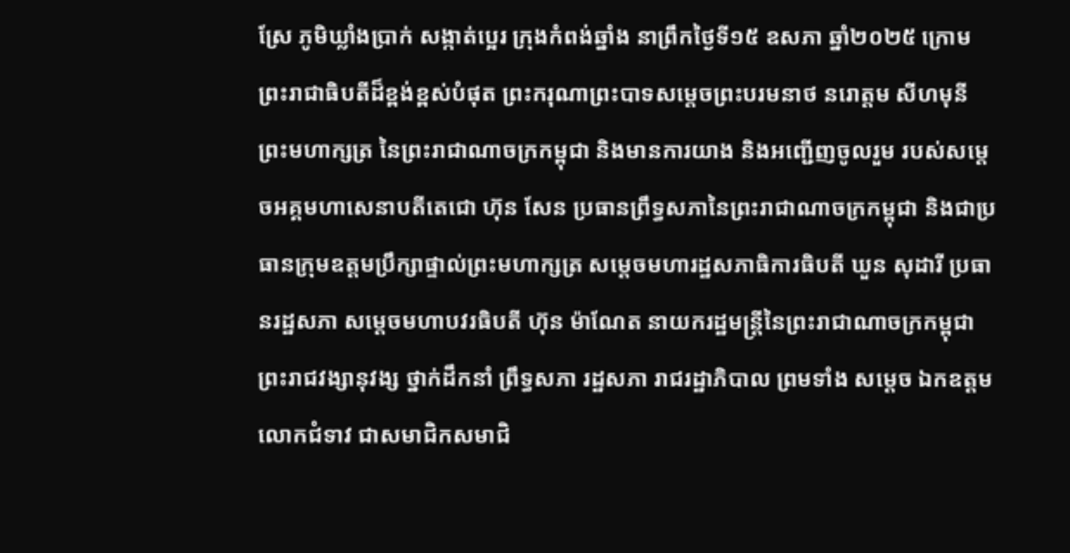ស្រែ ភូមិឃ្លាំងប្រាក់ សង្កាត់ប្អេរ ក្រុងកំពង់ឆ្នាំង នាព្រឹកថ្ងៃទី១៥ ឧសភា ឆ្នាំ២០២៥ ក្រោមព្រះរាជាធិបតីដ៏ខ្ពង់ខ្ពស់បំផុត ព្រះករុណាព្រះបាទសម្ដេចព្រះបរមនាថ នរោត្ដម សីហមុនី ព្រះមហាក្សត្រ នៃព្រះរាជាណាចក្រកម្ពុជា និងមានការយាង និងអញ្ជើញចូលរួម របស់សម្ដេចអគ្គមហាសេនាបតីតេជោ ហ៊ុន សែន ប្រធានព្រឹទ្ធសភានៃព្រះរាជាណាចក្រកម្ពុជា និងជាប្រធានក្រុមឧត្ដមប្រឹក្សាផ្ទាល់ព្រះមហាក្សត្រ សម្ដេចមហារដ្ឋសភាធិការធិបតី ឃួន សុដារី ប្រធានរដ្ឋសភា សម្ដេចមហាបវរធិបតី ហ៊ុន ម៉ាណែត នាយករដ្ឋមន្ត្រីនៃព្រះរាជាណាចក្រកម្ពុជា ព្រះរាជវង្សានុវង្ស ថ្នាក់ដឹកនាំ ព្រឹទ្ធសភា រដ្ឋសភា រាជរដ្ឋាភិបាល ព្រមទាំង សម្ដេច ឯកឧត្ដម លោកជំទាវ ជាសមាជិកសមាជិ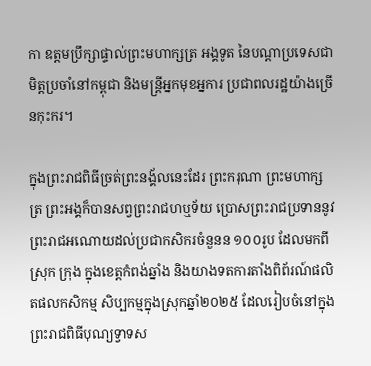កា ឧត្ដមប្រឹក្សាផ្ទាល់ព្រះមហាក្សត្រ អង្គទូត នៃបណ្ដាប្រទេសជាមិត្តប្រចាំនៅកម្ពុជា និងមន្ត្រីអ្នកមុខអ្នការ ប្រជាពលរដ្ឋយ៉ាងច្រើនកុះករ។

ក្នុងព្រះរាជពិធីច្រត់ព្រះនង្គ័លនេះដែរ ព្រះករុណា ព្រះមហាក្សត្រ ព្រះអង្គក៏បានសព្វព្រះរាជហឬទ័យ ប្រោសព្រះរាជប្រទាននូវព្រះរាជអណោយដល់ប្រជាកសិករចំនួនន ១០០រូប ដែលមកពីស្រុក ក្រុង ក្នុងខេត្តកំពង់ឆ្នាំង និងយាងទតការតាំងពិព័រណ៍ផលិតផលកសិកម្ម សិប្បកម្មក្នុងស្រុកឆ្នាំ២០២៥ ដែលរៀបចំនៅក្នុងព្រះរាជពិធីបុណ្យទ្វាទស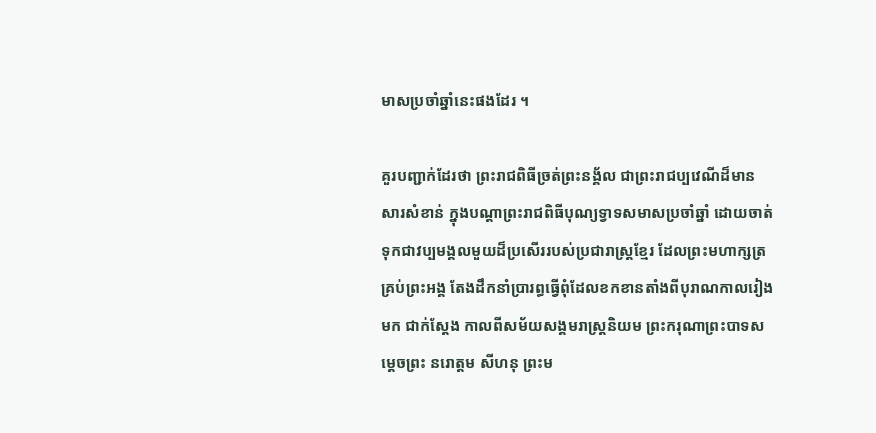មាសប្រចាំឆ្នាំនេះផងដែរ ។

គួរបញ្ជាក់ដែរថា ព្រះរាជពិធីច្រត់ព្រះនង្គ័ល ជាព្រះរាជប្បវេណីដ៏មានសារសំខាន់ ក្នុងបណ្តាព្រះរាជពិធីបុណ្យទ្វាទសមាសប្រចាំឆ្នាំ ដោយចាត់ទុកជាវប្បមង្គលមួយដ៏ប្រសើររបស់ប្រជារាស្ត្រខ្មែរ ដែលព្រះមហាក្សត្រ គ្រប់ព្រះអង្គ តែងដឹកនាំប្រារព្ធធ្វើពុំដែលខកខានតាំងពីបុរាណកាលរៀងមក ជាក់ស្តែង កាលពីសម័យសង្គមរាស្ត្រនិយម ព្រះករុណាព្រះបាទសម្តេចព្រះ នរោត្តម សីហនុ ព្រះម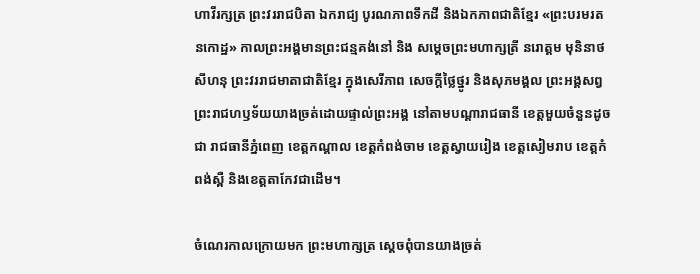ហាវីរក្សត្រ ព្រះវររាជបិតា ឯករាជ្យ បូរណភាពទឹកដី និងឯកភាពជាតិខ្មែរ «ព្រះបរមរតនកោដ្ឋ» កាលព្រះអង្គមានព្រះជន្មគង់នៅ និង សម្តេចព្រះមហាក្សត្រី នរោត្តម មុនិនាថ សីហនុ ព្រះវររាជមាតាជាតិខ្មែរ ក្នុងសេរីភាព សេចក្តីថ្លៃថ្នូរ និងសុភមង្គល ព្រះអង្គសព្វព្រះរាជហឫទ័យយាងច្រត់ដោយផ្ទាល់ព្រះអង្គ នៅតាមបណ្តារាជធានី ខេត្តមួយចំនួនដូចជា រាជធានីភ្នំពេញ ខេត្តកណ្តាល ខេត្តកំពង់ចាម ខេត្តស្វាយរៀង ខេត្តសៀមរាប ខេត្តកំពង់ស្ពឺ និងខេត្តតាកែវជាដើម។

ចំណេរកាលក្រោយមក ព្រះមហាក្សត្រ ស្តេចពុំបានយាងច្រត់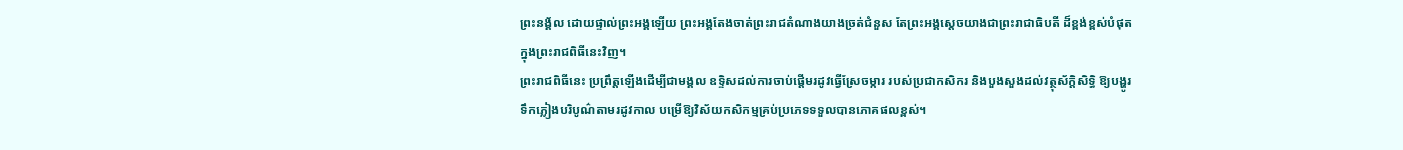ព្រះនង្គ័ល ដោយផ្ទាល់ព្រះអង្គឡើយ ព្រះអង្គតែងចាត់ព្រះរាជតំណាងយាងច្រត់ជំនួស តែព្រះអង្គស្តេចយាងជាព្រះរាជាធិបតី ដ៏ខ្ពង់ខ្ពស់បំផុតក្នុងព្រះរាជពិធីនេះវិញ។
ព្រះរាជពិធីនេះ ប្រព្រឹត្តឡើងដើម្បីជាមង្គល ឧទ្ទិសដល់ការចាប់ផ្តើមរដូវធ្វើស្រែចម្ការ របស់ប្រជាកសិករ និងបួងសួងដល់វត្ថុស័ក្តិសិទ្ធិ ឱ្យបង្ហូរទឹកភ្លៀងបរិបូណ៌តាមរដូវកាល បម្រើឱ្យវិស័យកសិកម្មគ្រប់ប្រភេទទទួលបានភោគផលខ្ពស់។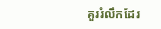គួររំលឹកដែរ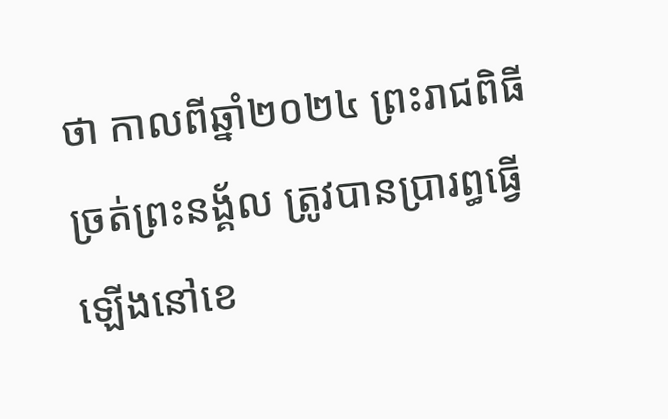ថា កាលពីឆ្នាំ២០២៤ ព្រះរាជពិធីច្រត់ព្រះនង្គ័ល ត្រូវបានប្រារព្ធធ្វើឡើងនៅខេ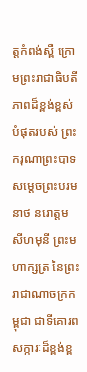ត្តកំពង់ស្ពឺ ក្រោមព្រះរាជាធិបតីភាពដ៏ខ្ពង់ខ្ពស់បំផុតរបស់ ព្រះករុណាព្រះបាទសម្តេចព្រះបរមនាថ នរោត្តម សីហមុនី ព្រះមហាក្សត្រ នៃព្រះរាជាណាចក្រកម្ពុជា ជាទីគោរពសក្ការៈដ៏ខ្ពង់ខ្ព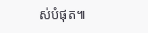ស់បំផុត៕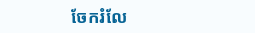ចែករំលែ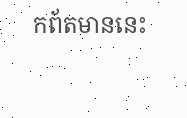កព័តមាននេះ